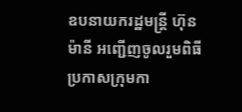ឧបនាយករដ្ឋមន្រ្តី ហ៊ុន ម៉ានី អញ្ជើញចូលរួមពិធីប្រកាសក្រុមកា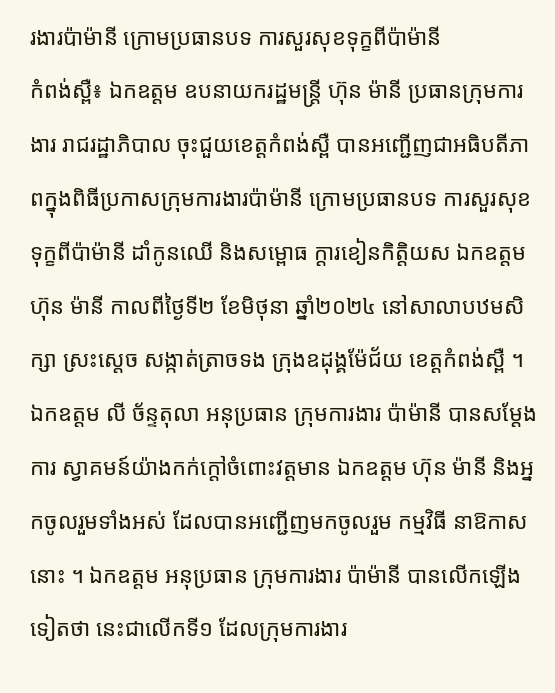រងារប៉ាម៉ានី ក្រោមប្រធានបទ ការសួរសុខទុក្ខពីប៉ាម៉ានី
កំពង់ស្ពឺ៖ ឯកឧត្តម ឧបនាយករដ្ឋមន្រ្តី ហ៊ុន ម៉ានី ប្រធានក្រុមការងារ រាជរដ្ឋាភិបាល ចុះជួយខេត្តកំពង់ស្ពឺ បានអញ្ជើញជាអធិបតីភាពក្នុងពិធីប្រកាសក្រុមការងារប៉ាម៉ានី ក្រោមប្រធានបទ ការសួរសុខទុក្ខពីប៉ាម៉ានី ដាំកូនឈើ និងសម្ពោធ ក្តារខៀនកិត្តិយស ឯកឧត្តម ហ៊ុន ម៉ានី កាលពីថ្ងៃទី២ ខែមិថុនា ឆ្នាំ២០២៤ នៅសាលាបឋមសិក្សា ស្រះស្តេច សង្កាត់ត្រាចទង ក្រុងឧដុង្គម៉ែជ័យ ខេត្តកំពង់ស្ពឺ ។
ឯកឧត្តម លី ច័ន្ទតុលា អនុប្រធាន ក្រុមការងារ ប៉ាម៉ានី បានសម្តែងការ ស្វាគមន៍យ៉ាងកក់ក្តៅចំពោះវត្តមាន ឯកឧត្តម ហ៊ុន ម៉ានី និងអ្នកចូលរួមទាំងអស់ ដែលបានអញ្ជើញមកចូលរួម កម្មវិធី នាឱកាសនោះ ។ ឯកឧត្តម អនុប្រធាន ក្រុមការងារ ប៉ាម៉ានី បានលើកឡើងទៀតថា នេះជាលើកទី១ ដែលក្រុមការងារ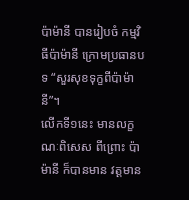ប៉ាម៉ានី បានរៀបចំ កម្មវិធីប៉ាម៉ានី ក្រោមប្រធានបទ “សួរសុខទុក្ខពីប៉ាម៉ានី”។
លើកទី១នេះ មានលក្ខណៈពិសេស ពីព្រោះ ប៉ាម៉ានី ក៏បានមាន វត្តមាន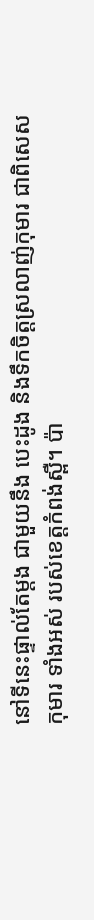នៅទីនេះផ្ទាល់តែម្តង ជាមួយនឹង បេះដូង និងទឹកចិត្តស្រលាញ់កុមារ ជាពិសេសកុមារ ទាំងអស់ របស់ខេត្តកំពង់ស្ពឺ។ ប៉ា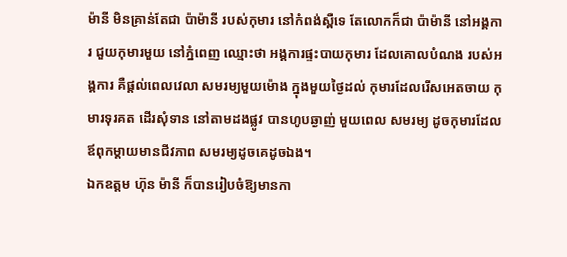ម៉ានី មិនគ្រាន់តែជា ប៉ាម៉ានី របស់កុមារ នៅកំពង់ស្ពឺទេ តែលោកក៏ជា ប៉ាម៉ានី នៅអង្គការ ជួយកុមារមួយ នៅភ្នំពេញ ឈ្មោះថា អង្គការផ្ទះបាយកុមារ ដែលគោលបំណង របស់អង្គការ គឺផ្តល់ពេលវេលា សមរម្យមួយម៉ោង ក្នុងមួយថ្ងៃដល់ កុមារដែលរើសអេតចាយ កុមារទុរគត ដើរសុំទាន នៅតាមដងផ្លូវ បានហូបឆ្ងាញ់ មួយពេល សមរម្យ ដូចកុមារដែល ឪពុកម្តាយមានជីវភាព សមរម្យដូចគេដូចឯង។
ឯកឧត្តម ហ៊ុន ម៉ានី ក៏បានរៀបចំឱ្យមានកា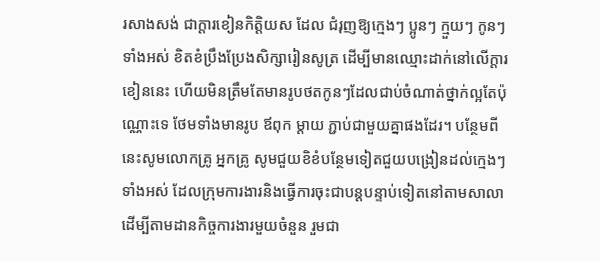រសាងសង់ ជាក្តារខៀនកិត្តិយស ដែល ជំរុញឱ្យក្មេងៗ ប្អូនៗ ក្មួយៗ កូនៗទាំងអស់ ខិតខំប្រឹងប្រែងសិក្សារៀនសូត្រ ដើម្បីមានឈ្មោះដាក់នៅលើក្តារខៀននេះ ហើយមិនត្រឹមតែមានរូបថតកូនៗដែលជាប់ចំណាត់ថ្នាក់ល្អតែប៉ុណ្ណោះទេ ថែមទាំងមានរូប ឪពុក ម្តាយ ភ្ជាប់ជាមួយគ្នាផងដែរ។ បន្ថែមពីនេះសូមលោកគ្រូ អ្នកគ្រូ សូមជួយខិខំបន្ថែមទៀតជួយបង្រៀនដល់ក្មេងៗទាំងអស់ ដែលក្រុមការងារនិងធ្វើការចុះជាបន្តបន្ទាប់ទៀតនៅតាមសាលា ដើម្បីតាមដានកិច្ចការងារមួយចំនួន រួមជា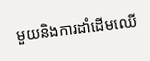មួយនិងការដាំដើមឈើ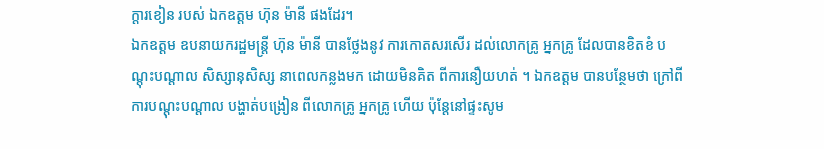ក្តារខៀន របស់ ឯកឧត្តម ហ៊ុន ម៉ានី ផងដែរ។
ឯកឧត្តម ឧបនាយករដ្ឋមន្រ្តី ហ៊ុន ម៉ានី បានថ្លែងនូវ ការកោតសរសើរ ដល់លោកគ្រូ អ្នកគ្រូ ដែលបានខិតខំ បណ្តុះបណ្តាល សិស្សានុសិស្ស នាពេលកន្លងមក ដោយមិនគិត ពីការនឿយហត់ ។ ឯកឧត្តម បានបន្ថែមថា ក្រៅពី ការបណ្តុះបណ្តាល បង្ហាត់បង្រៀន ពីលោកគ្រូ អ្នកគ្រូ ហើយ ប៉ុន្តែនៅផ្ទះសូម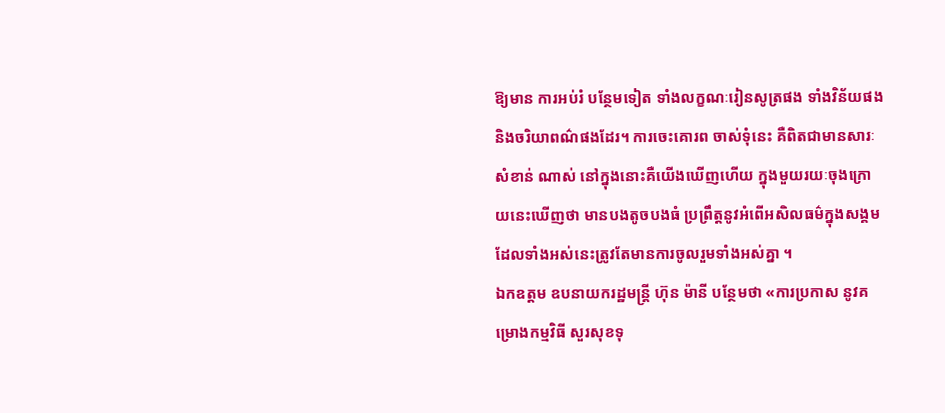ឱ្យមាន ការអប់រំ បន្ថែមទៀត ទាំងលក្ខណៈរៀនសូត្រផង ទាំងវិន័យផង និងចរិយាពណ៌ផងដែរ។ ការចេះគោរព ចាស់ទុំនេះ គឺពិតជាមានសារៈសំខាន់ ណាស់ នៅក្នុងនោះគឺយើងឃើញហើយ ក្នុងមួយរយៈចុងក្រោយនេះឃើញថា មានបងតូចបងធំ ប្រព្រឹត្តនូវអំពើអសិលធម៌ក្នុងសង្គម ដែលទាំងអស់នេះត្រូវតែមានការចូលរួមទាំងអស់គ្នា ។
ឯកឧត្តម ឧបនាយករដ្ឋមន្រ្តី ហ៊ុន ម៉ានី បន្ថែមថា «ការប្រកាស នូវគម្រោងកម្មវិធី សួរសុខទុ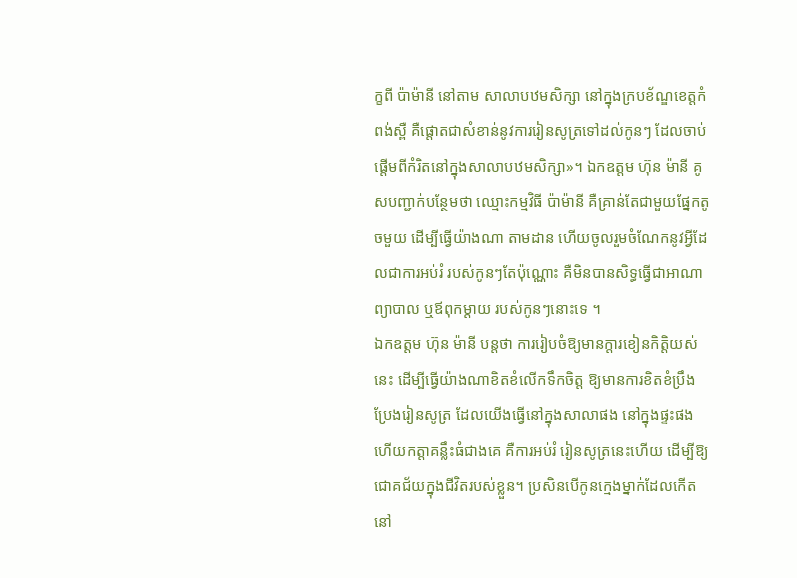ក្ខពី ប៉ាម៉ានី នៅតាម សាលាបឋមសិក្សា នៅក្នុងក្របខ័ណ្ឌខេត្តកំពង់ស្ពឺ គឺផ្តោតជាសំខាន់នូវការរៀនសូត្រទៅដល់កូនៗ ដែលចាប់ផ្តើមពីកំរិតនៅក្នុងសាលាបឋមសិក្សា»។ ឯកឧត្តម ហ៊ុន ម៉ានី គូសបញ្ជាក់បន្ថែមថា ឈ្មោះកម្មវិធី ប៉ាម៉ានី គឺគ្រាន់តែជាមួយផ្នែកតូចមួយ ដើម្បីធ្វើយ៉ាងណា តាមដាន ហើយចូលរួមចំណែកនូវអ្វីដែលជាការអប់រំ របស់កូនៗតែប៉ុណ្ណោះ គឺមិនបានសិទ្ធធ្វើជាអាណាព្យាបាល ឬឪពុកម្តាយ របស់កូនៗនោះទេ ។
ឯកឧត្តម ហ៊ុន ម៉ានី បន្តថា ការរៀបចំឱ្យមានក្តារខៀនកិត្តិយស់នេះ ដើម្បីធ្វើយ៉ាងណាខិតខំលើកទឹកចិត្ត ឱ្យមានការខិតខំប្រឹងប្រែងរៀនសូត្រ ដែលយើងធ្វើនៅក្នុងសាលាផង នៅក្នុងផ្ទះផង ហើយកត្តាគន្លឹះធំជាងគេ គឺការអប់រំ រៀនសូត្រនេះហើយ ដើម្បីឱ្យ ជោគជ័យក្នុងជីវិតរបស់ខ្លួន។ ប្រសិនបើកូនក្មេងម្នាក់ដែលកើតនៅ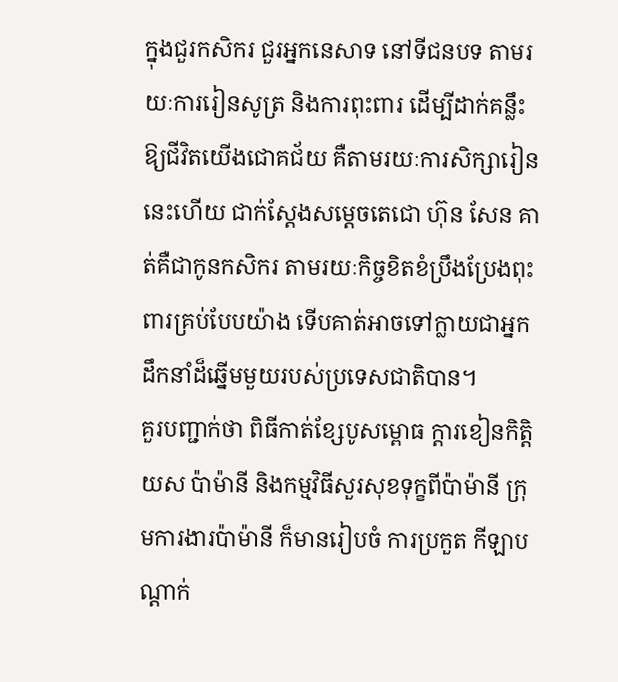ក្នុងជួរកសិករ ជួរអ្នកនេសាទ នៅទីជនបទ តាមរយៈការរៀនសូត្រ និងការពុះពារ ដើម្បីដាក់គន្លឹះឱ្យជីវិតយើងជោគជ័យ គឺតាមរយៈការសិក្សារៀននេះហើយ ជាក់ស្តែងសម្តេចតេជោ ហ៊ុន សែន គាត់គឺជាកូនកសិករ តាមរយៈកិច្ចខិតខំប្រឹងប្រែងពុះពារគ្រប់បែបយ៉ាង ទើបគាត់អាចទៅក្លាយជាអ្នកដឹកនាំដ៏ឆ្នើមមួយរបស់ប្រទេសជាតិបាន។
គួរបញ្ជាក់ថា ពិធីកាត់ខ្សែបូសម្ពោធ ក្តារខៀនកិត្តិយស ប៉ាម៉ានី និងកម្មវិធីសួរសុខទុក្ខពីប៉ាម៉ានី ក្រុមការងារប៉ាម៉ានី ក៏មានរៀបចំ ការប្រកួត កីឡាបណ្តាក់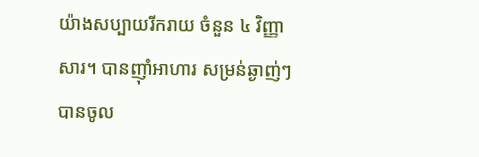យ៉ាងសប្បាយរីករាយ ចំនួន ៤ វិញ្ញាសារ។ បានញ៉ាំអាហារ សម្រន់ឆ្ងាញ់ៗ បានចូល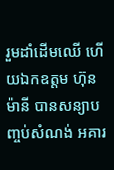រួមដាំដើមឈើ ហើយឯកឧត្តម ហ៊ុន ម៉ានី បានសន្យាបញ្ចប់សំណង់ អគារ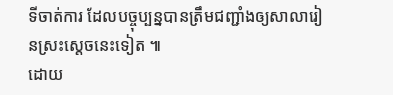ទីចាត់ការ ដែលបច្ចុប្បន្នបានត្រឹមជញ្ជាំងឲ្យសាលារៀនស្រះស្តេចនេះទៀត ៕
ដោយ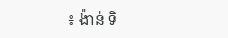៖ ង៉ាន់ ទិ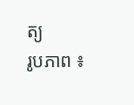ត្យ
រូបភាព ៖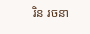រិន រចនា